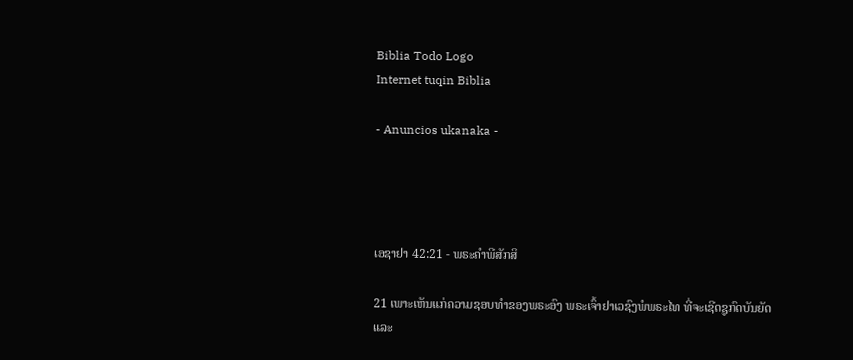Biblia Todo Logo
Internet tuqin Biblia

- Anuncios ukanaka -




ເອຊາຢາ 42:21 - ພຣະຄຳພີສັກສິ

21 ເພາະເຫັນແກ່ຄວາມຊອບທຳຂອງພຣະອົງ ພຣະເຈົ້າຢາເວຊົງພໍພຣະໄທ ທີ່ຈະເຊີດຊູກົດບັນຍັດ ແລະ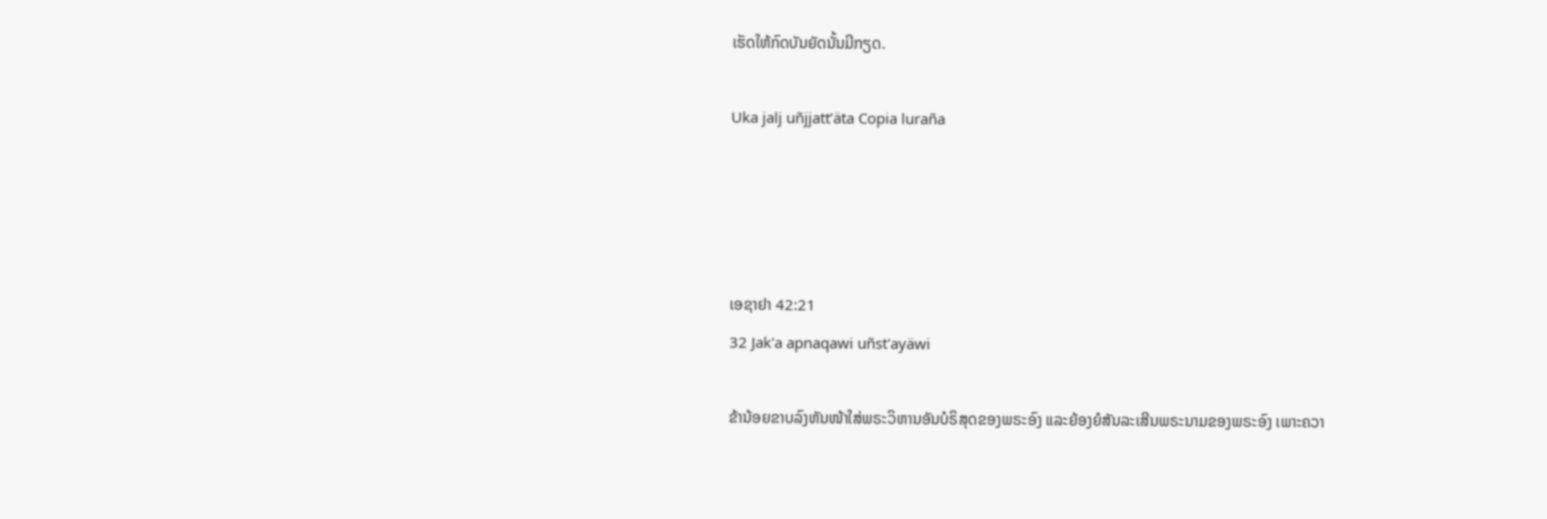ເຮັດໃຫ້ກົດບັນຍັດນັ້ນມີກຽດ.

Uka jalj uñjjattʼäta Copia luraña




ເອຊາຢາ 42:21
32 Jak'a apnaqawi uñst'ayäwi

ຂ້ານ້ອຍຂາບລົງຫັນໜ້າໃສ່ພຣະວິຫານອັນບໍຣິສຸດຂອງພຣະອົງ ແລະຍ້ອງຍໍສັນລະເສີນພຣະນາມຂອງພຣະອົງ ເພາະຄວາ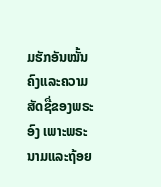ມຮັກອັນໝັ້ນຄົງແລະຄວາມສັດຊື່ຂອງພຣະອົງ ເພາະພຣະນາມແລະຖ້ອຍ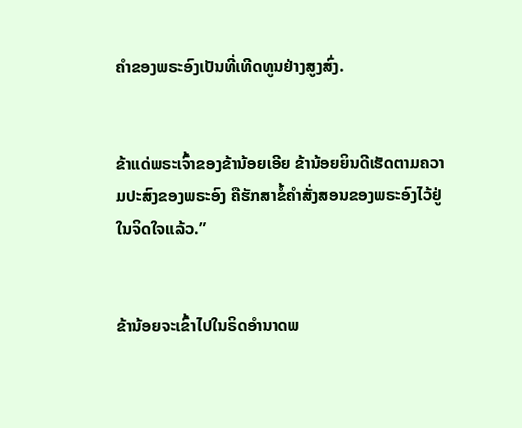ຄຳຂອງພຣະອົງເປັນທີ່ເທີດທູນຢ່າງສູງສົ່ງ.


ຂ້າແດ່ພຣະເຈົ້າຂອງຂ້ານ້ອຍເອີຍ ຂ້ານ້ອຍຍິນດີເຮັດຕາມຄວາມປະສົງຂອງພຣະອົງ ຄືຮັກສາຂໍ້ຄຳສັ່ງສອນຂອງພຣະອົງໄວ້ຢູ່ໃນຈິດໃຈແລ້ວ.”


ຂ້ານ້ອຍຈະເຂົ້າໄປໃນຣິດອຳນາດພ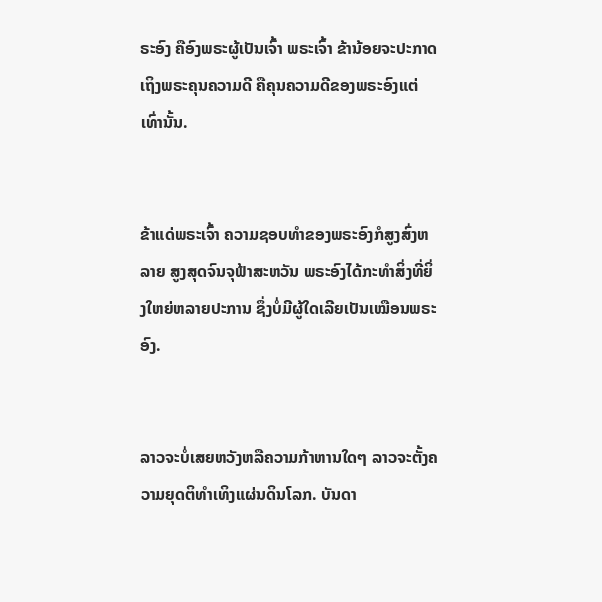ຣະອົງ ຄືອົງພຣະຜູ້ເປັນເຈົ້າ ພຣະເຈົ້າ ຂ້ານ້ອຍຈະປະກາດເຖິງພຣະຄຸນຄວາມດີ ຄືຄຸນຄວາມດີຂອງພຣະອົງແຕ່ເທົ່ານັ້ນ.


ຂ້າແດ່ພຣະເຈົ້າ ຄວາມຊອບທຳຂອງພຣະອົງກໍສູງສົ່ງຫລາຍ ສູງສຸດຈົນຈຸຟ້າສະຫວັນ ພຣະອົງໄດ້ກະທຳສິ່ງທີ່ຍິ່ງໃຫຍ່ຫລາຍປະການ ຊຶ່ງບໍ່ມີຜູ້ໃດເລີຍເປັນເໝືອນພຣະອົງ.


ລາວຈະບໍ່ເສຍຫວັງຫລືຄວາມກ້າຫານໃດໆ ລາວຈະຕັ້ງຄວາມຍຸດຕິທຳເທິງແຜ່ນດິນໂລກ. ບັນດາ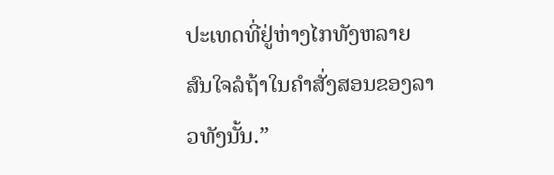ປະເທດທີ່ຢູ່ຫ່າງໄກທັງຫລາຍ ສົນໃຈລໍຖ້າໃນຄຳສັ່ງສອນຂອງລາວທັງນັ້ນ.”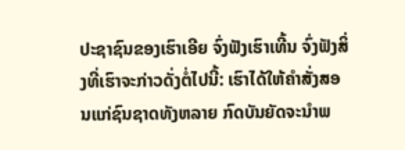ປະຊາຊົນຂອງເຮົາເອີຍ ຈົ່ງຟັງເຮົາເທີ້ນ ຈົ່ງຟັງສິ່ງທີ່ເຮົາຈະກ່າວດັ່ງຕໍ່ໄປນີ້: ເຮົາໄດ້ໃຫ້ຄຳສັ່ງສອນແກ່ຊົນຊາດທັງຫລາຍ ກົດບັນຍັດຈະນຳພ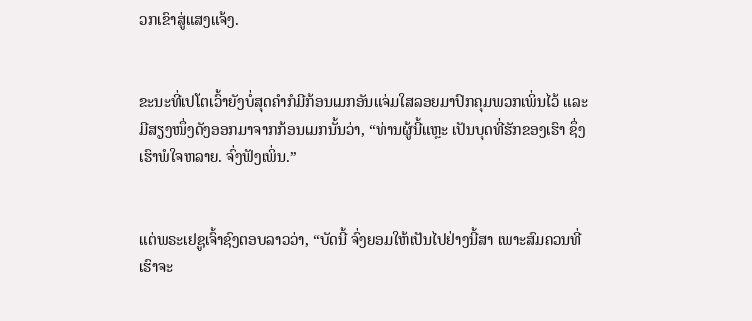ວກເຂົາສູ່ແສງແຈ້ງ.


ຂະນະທີ່ເປໂຕເວົ້າຍັງບໍ່ສຸດຄຳກໍມີກ້ອນເມກອັນແຈ່ມໃສລອຍມາປົກຄຸມພວກເພິ່ນໄວ້ ແລະມີສຽງໜຶ່ງດັງອອກມາຈາກກ້ອນເມກນັ້ນວ່າ, “ທ່ານຜູ້ນີ້ແຫຼະ ເປັນບຸດທີ່ຮັກຂອງເຮົາ ຊຶ່ງເຮົາພໍໃຈຫລາຍ. ຈົ່ງຟັງເພິ່ນ.”


ແຕ່ພຣະເຢຊູເຈົ້າຊົງຕອບລາວວ່າ, “ບັດນີ້ ຈົ່ງຍອມໃຫ້ເປັນໄປຢ່າງນີ້ສາ ເພາະສົມຄວນທີ່ເຮົາຈະ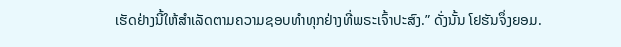ເຮັດຢ່າງນີ້ໃຫ້ສຳເລັດຕາມຄວາມຊອບທຳທຸກຢ່າງທີ່ພຣະເຈົ້າປະສົງ.” ດັ່ງນັ້ນ ໂຢຮັນຈຶ່ງຍອມ.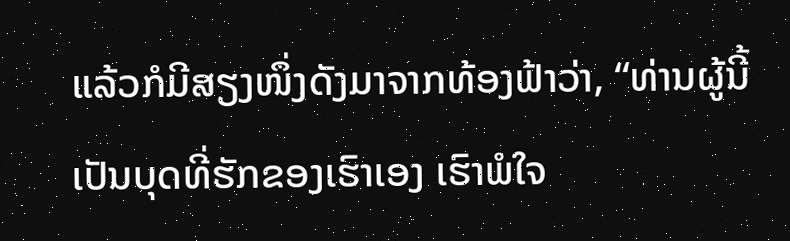ແລ້ວກໍມີສຽງໜຶ່ງດັງມາຈາກທ້ອງຟ້າວ່າ, “ທ່ານຜູ້ນີ້ເປັນບຸດທີ່ຮັກຂອງເຮົາເອງ ເຮົາພໍໃຈ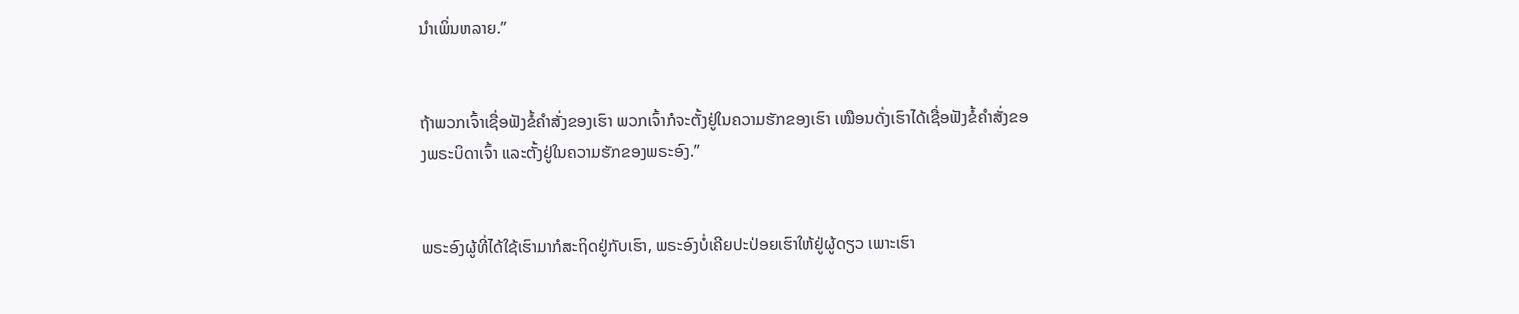ນຳເພິ່ນຫລາຍ.”


ຖ້າພວກເຈົ້າເຊື່ອຟັງຂໍ້ຄຳສັ່ງຂອງເຮົາ ພວກເຈົ້າກໍຈະຕັ້ງຢູ່ໃນຄວາມຮັກຂອງເຮົາ ເໝືອນດັ່ງເຮົາໄດ້ເຊື່ອຟັງຂໍ້ຄຳສັ່ງຂອງພຣະບິດາເຈົ້າ ແລະຕັ້ງຢູ່ໃນຄວາມຮັກຂອງພຣະອົງ.”


ພຣະອົງຜູ້ທີ່ໄດ້ໃຊ້ເຮົາມາກໍສະຖິດຢູ່ກັບເຮົາ, ພຣະອົງບໍ່ເຄີຍປະປ່ອຍເຮົາໃຫ້ຢູ່ຜູ້ດຽວ ເພາະເຮົາ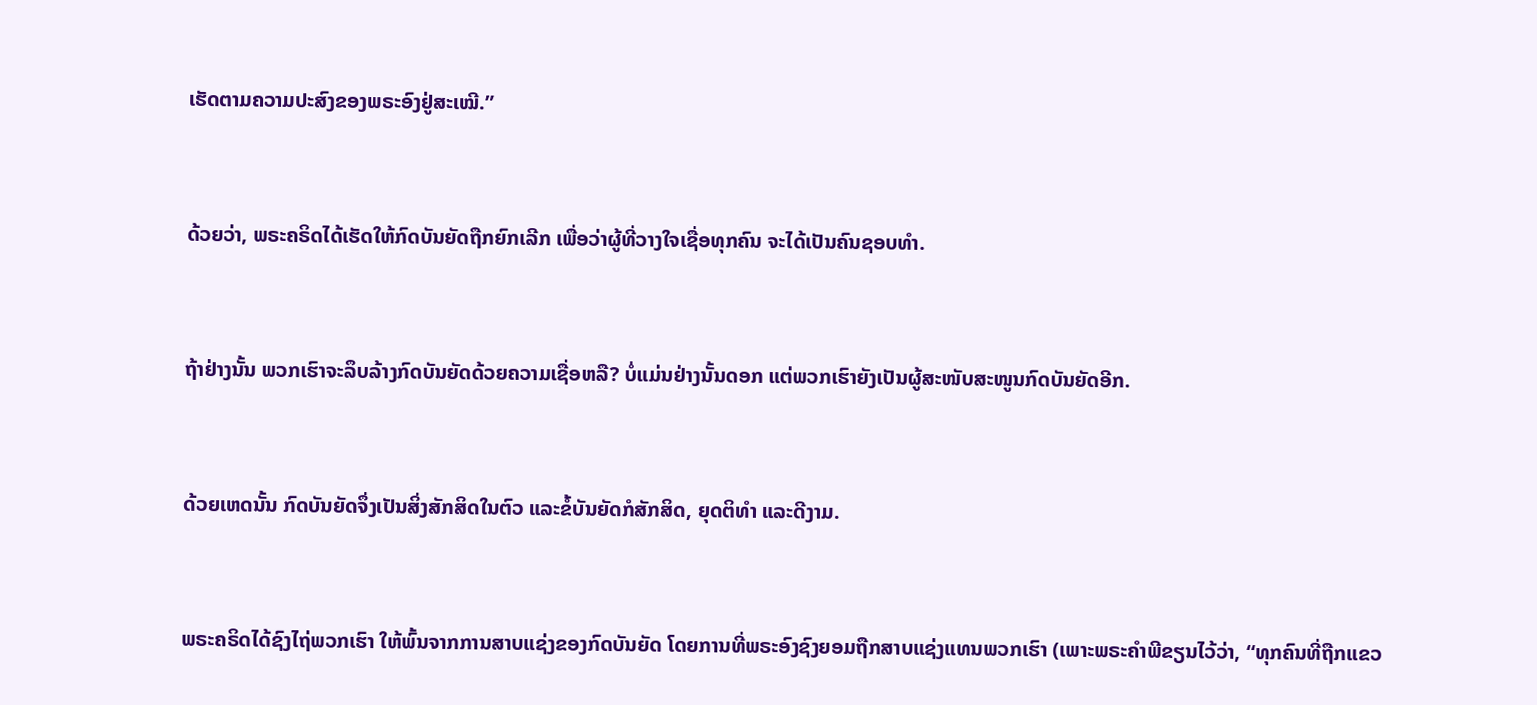ເຮັດຕາມຄວາມປະສົງຂອງພຣະອົງຢູ່ສະເໝີ.”


ດ້ວຍວ່າ, ພຣະຄຣິດໄດ້ເຮັດໃຫ້ກົດບັນຍັດຖືກຍົກເລີກ ເພື່ອວ່າຜູ້ທີ່ວາງໃຈເຊື່ອທຸກຄົນ ຈະໄດ້ເປັນຄົນຊອບທຳ.


ຖ້າຢ່າງນັ້ນ ພວກເຮົາຈະລຶບລ້າງກົດບັນຍັດດ້ວຍຄວາມເຊື່ອຫລື? ບໍ່ແມ່ນຢ່າງນັ້ນດອກ ແຕ່ພວກເຮົາຍັງເປັນຜູ້ສະໜັບສະໜູນກົດບັນຍັດອີກ.


ດ້ວຍເຫດນັ້ນ ກົດບັນຍັດຈຶ່ງເປັນສິ່ງສັກສິດໃນຕົວ ແລະຂໍ້ບັນຍັດກໍສັກສິດ, ຍຸດຕິທຳ ແລະດີງາມ.


ພຣະຄຣິດໄດ້ຊົງໄຖ່ພວກເຮົາ ໃຫ້ພົ້ນຈາກການສາບແຊ່ງຂອງກົດບັນຍັດ ໂດຍການທີ່ພຣະອົງຊົງຍອມຖືກສາບແຊ່ງແທນພວກເຮົາ (ເພາະພຣະຄຳພີຂຽນໄວ້ວ່າ, “ທຸກຄົນທີ່ຖືກແຂວ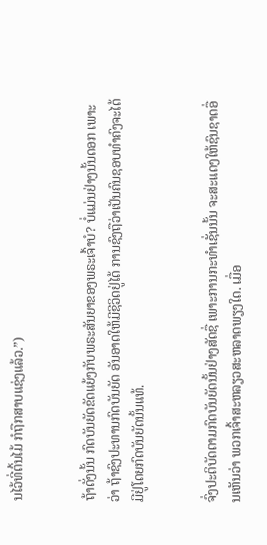ນໄວ້ທີ່ຕົ້ນໄມ້ ກໍຖືກສາບແຊ່ງແລ້ວ.”)


ຖ້າດັ່ງນັ້ນ ກົດບັນຍັດຂັດແຍ້ງກັບພຣະສັນຍາຂອງພຣະເຈົ້າບໍ? ບໍ່ແມ່ນຢ່າງນັ້ນດອກ ເພາະວ່າ ຖ້າຊົງປະທານກົດບັນຍັດ ອັນອາດໃຫ້ມີຊີວິດຢູ່ໄດ້ ການຊົງຖືວ່າເປັນຄົນຊອບທຳຄົງຈະໄດ້ມີຢູ່ໂດຍກົດບັນຍັດນັ້ນແທ້.


ຈົ່ງປະຕິບັດຕາມກົດບັນຍັດນັ້ນຢ່າງສັດຊື່ ເພາະການກະທຳເຊັ່ນນັ້ນ ຈະສະແດງໃຫ້ຊົນຊາດອື່ນເຫັນວ່າ ພວກເຈົ້າສະຫລຽວສະຫລາດພຽງໃດ. ເມື່ອ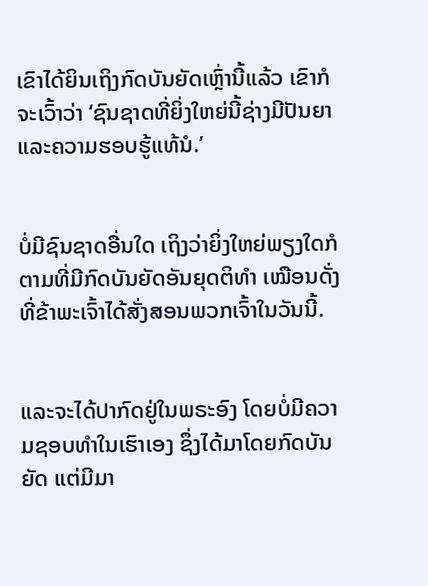ເຂົາໄດ້ຍິນເຖິງກົດບັນຍັດເຫຼົ່ານີ້ແລ້ວ ເຂົາກໍຈະເວົ້າວ່າ ‘ຊົນຊາດທີ່ຍິ່ງໃຫຍ່ນີ້ຊ່າງມີປັນຍາແລະຄວາມຮອບຮູ້ແທ້ນໍ.’


ບໍ່ມີຊົນຊາດອື່ນໃດ ເຖິງວ່າຍິ່ງໃຫຍ່ພຽງໃດກໍຕາມທີ່ມີກົດບັນຍັດອັນຍຸດຕິທຳ ເໝືອນດັ່ງທີ່ຂ້າພະເຈົ້າໄດ້ສັ່ງສອນພວກເຈົ້າໃນວັນນີ້.


ແລະຈະໄດ້ປາກົດຢູ່ໃນພຣະອົງ ໂດຍບໍ່ມີຄວາມຊອບທຳໃນເຮົາເອງ ຊຶ່ງໄດ້ມາໂດຍກົດບັນຍັດ ແຕ່ມີມາ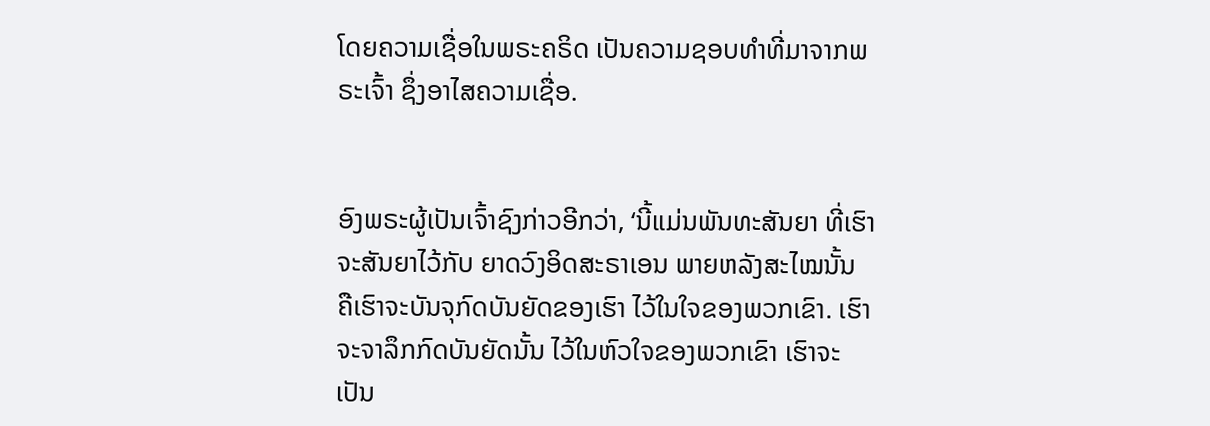ໂດຍຄວາມເຊື່ອໃນພຣະຄຣິດ ເປັນຄວາມຊອບທຳທີ່ມາຈາກພຣະເຈົ້າ ຊຶ່ງອາໄສຄວາມເຊື່ອ.


ອົງພຣະຜູ້ເປັນເຈົ້າຊົງກ່າວອີກວ່າ, ‘ນີ້ແມ່ນພັນທະສັນຍາ ທີ່ເຮົາຈະສັນຍາໄວ້ກັບ ຍາດວົງອິດສະຣາເອນ ພາຍຫລັງສະໄໝນັ້ນ ຄືເຮົາຈະບັນຈຸກົດບັນຍັດຂອງເຮົາ ໄວ້ໃນໃຈຂອງພວກເຂົາ. ເຮົາຈະຈາລຶກກົດບັນຍັດນັ້ນ ໄວ້ໃນຫົວໃຈຂອງພວກເຂົາ ເຮົາຈະເປັນ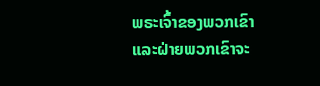ພຣະເຈົ້າຂອງພວກເຂົາ ແລະຝ່າຍພວກເຂົາຈະ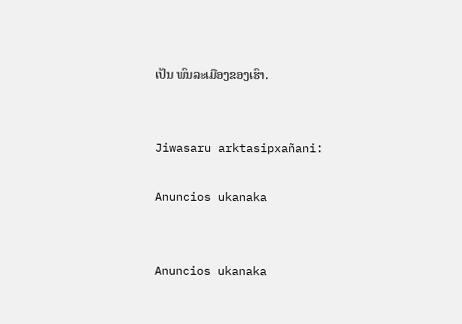ເປັນ ພົນລະເມືອງຂອງເຮົາ.


Jiwasaru arktasipxañani:

Anuncios ukanaka


Anuncios ukanaka